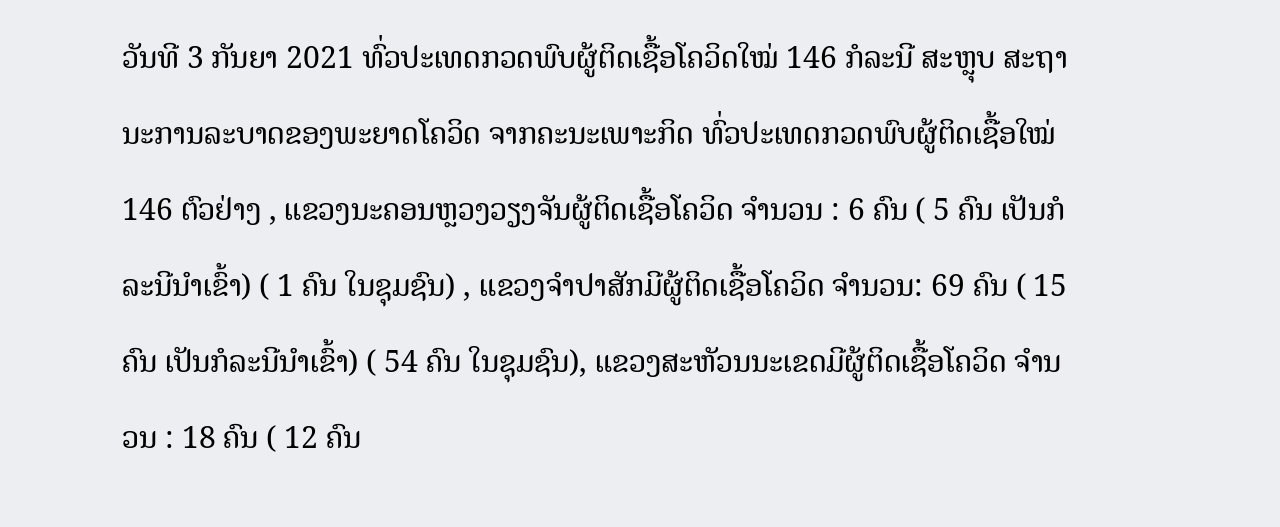ວັນທີ 3 ກັນຍາ 2021 ທົ່ວປະເທດກວດພົບຜູ້ຕິດເຊື້ອໂຄວິດໃໝ່ 146 ກໍລະນີ ສະຫຼຸບ ສະຖານະການລະບາດຂອງພະຍາດໂຄວິດ ຈາກຄະນະເພາະກິດ ທົ່ວປະເທດກວດພົບຜູ້ຕິດເຊື້ອໃໝ່ 146 ຕົວຢ່າງ , ແຂວງນະຄອນຫຼວງວຽງຈັນຜູ້ຕິດເຊື້ອໂຄວິດ ຈຳນວນ : 6 ຄົນ ( 5 ຄົນ ເປັນກໍລະນີນຳເຂົ້າ) ( 1 ຄົນ ໃນຊຸມຊົນ) , ແຂວງຈຳປາສັກມີຜູ້ຕິດເຊື້ອໂຄວິດ ຈຳນວນ: 69 ຄົນ ( 15 ຄົນ ເປັນກໍລະນີນຳເຂົ້າ) ( 54 ຄົນ ໃນຊຸມຊົນ), ແຂວງສະຫັວນນະເຂດມີຜູ້ຕິດເຊື້ອໂຄວິດ ຈຳນວນ : 18 ຄົນ ( 12 ຄົນ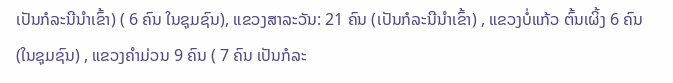ເປັນກໍລະນີນຳເຂົ້າ) ( 6 ຄົນ ໃນຊຸມຊົນ), ແຂວງສາລະວັນ: 21 ຄົນ (ເປັນກໍລະນີນຳເຂົ້າ) , ແຂວງບໍ່ແກ້ວ ຕົ້ນເຜິ້ງ 6 ຄົນ (ໃນຊຸມຊົນ) , ແຂວງຄຳມ່ວນ 9 ຄົນ ( 7 ຄົນ ເປັນກໍລະ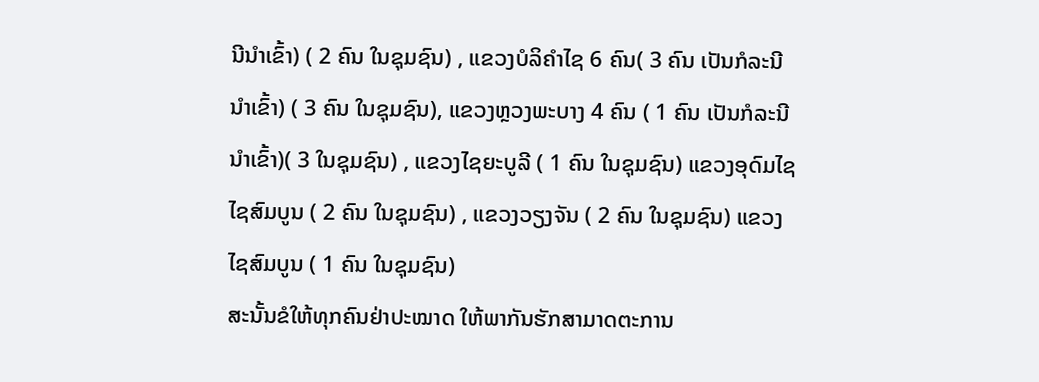ນີນຳເຂົ້າ) ( 2 ຄົນ ໃນຊຸມຊົນ) , ແຂວງບໍລິຄຳໄຊ 6 ຄົນ( 3 ຄົນ ເປັນກໍລະນີນຳເຂົ້າ) ( 3 ຄົນ ໃນຊຸມຊົນ), ແຂວງຫຼວງພະບາງ 4 ຄົນ ( 1 ຄົນ ເປັນກໍລະນີນຳເຂົ້າ)( 3 ໃນຊຸມຊົນ) , ແຂວງໄຊຍະບູລີ ( 1 ຄົນ ໃນຊຸມຊົນ) ແຂວງອຸດົມໄຊ ໄຊສົມບູນ ( 2 ຄົນ ໃນຊຸມຊົນ) , ແຂວງວຽງຈັນ ( 2 ຄົນ ໃນຊຸມຊົນ) ແຂວງໄຊສົມບູນ ( 1 ຄົນ ໃນຊຸມຊົນ)
ສະນັ້ນຂໍໃຫ້ທຸກຄົນຢ່າປະໝາດ ໃຫ້ພາກັນຮັກສາມາດຕະການ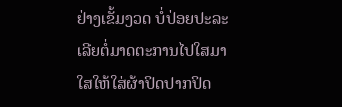ຢ່າງເຂັ້ມງວດ ບໍ່ປ່ອຍປະລະເລີຍຕໍ່ມາດຕະການໄປໃສມາໃສໃຫ້ໃສ່ຜ້າປິດປາກປິດ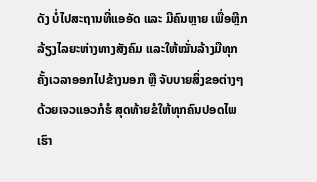ດັງ ບໍ່ໄປສະຖານທີ່ແອອັດ ແລະ ມີຄົນຫຼາຍ ເພື່ອຫຼີກລ້ຽງໄລຍະຫ່າງທາງສັງຄົມ ແລະໃຫ້ໝັ່ນລ້າງມືທຸກຄັ້ງເວລາອອກໄປຂ້າງນອກ ຫຼື ຈັບບາຍສິ່ງຂອຕ່າງໆດ້ວຍເຈວແອວກໍຮໍ ສຸດທ້າຍຂໍໃຫ້ທຸກຄົນປອດໄພ ເຮົາ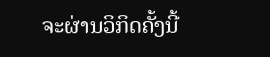ຈະຜ່ານວິກິດຄັ້ງນີ້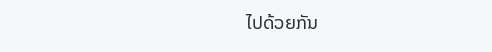ໄປດ້ວຍກັນ